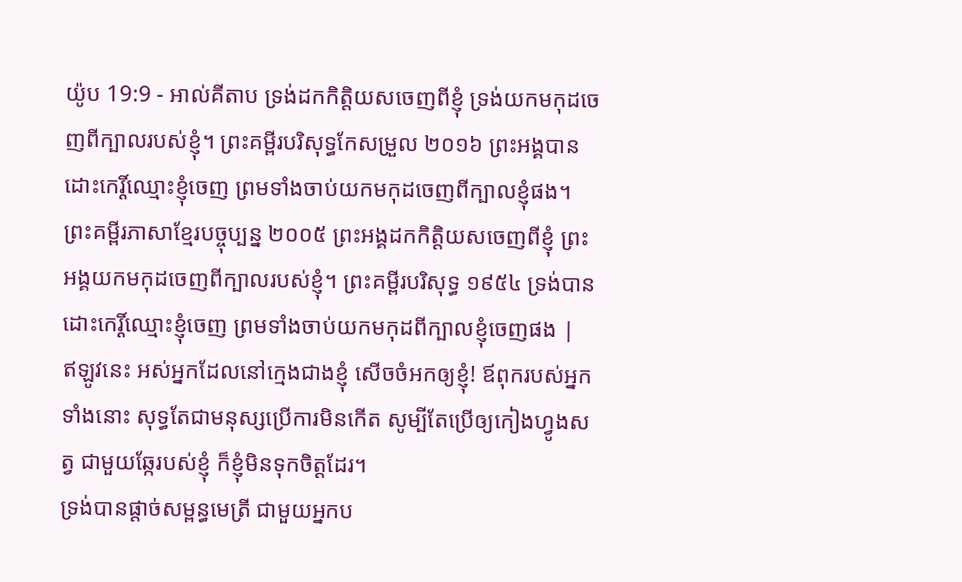យ៉ូប 19:9 - អាល់គីតាប ទ្រង់ដកកិត្តិយសចេញពីខ្ញុំ ទ្រង់យកមកុដចេញពីក្បាលរបស់ខ្ញុំ។ ព្រះគម្ពីរបរិសុទ្ធកែសម្រួល ២០១៦ ព្រះអង្គបានដោះកេរ្តិ៍ឈ្មោះខ្ញុំចេញ ព្រមទាំងចាប់យកមកុដចេញពីក្បាលខ្ញុំផង។ ព្រះគម្ពីរភាសាខ្មែរបច្ចុប្បន្ន ២០០៥ ព្រះអង្គដកកិត្តិយសចេញពីខ្ញុំ ព្រះអង្គយកមកុដចេញពីក្បាលរបស់ខ្ញុំ។ ព្រះគម្ពីរបរិសុទ្ធ ១៩៥៤ ទ្រង់បានដោះកេរ្តិ៍ឈ្មោះខ្ញុំចេញ ព្រមទាំងចាប់យកមកុដពីក្បាលខ្ញុំចេញផង |
ឥឡូវនេះ អស់អ្នកដែលនៅក្មេងជាងខ្ញុំ សើចចំអកឲ្យខ្ញុំ! ឪពុករបស់អ្នកទាំងនោះ សុទ្ធតែជាមនុស្សប្រើការមិនកើត សូម្បីតែប្រើឲ្យកៀងហ្វូងសត្វ ជាមួយឆ្កែរបស់ខ្ញុំ ក៏ខ្ញុំមិនទុកចិត្តដែរ។
ទ្រង់បានផ្ដាច់សម្ពន្ធមេត្រី ជាមួយអ្នកប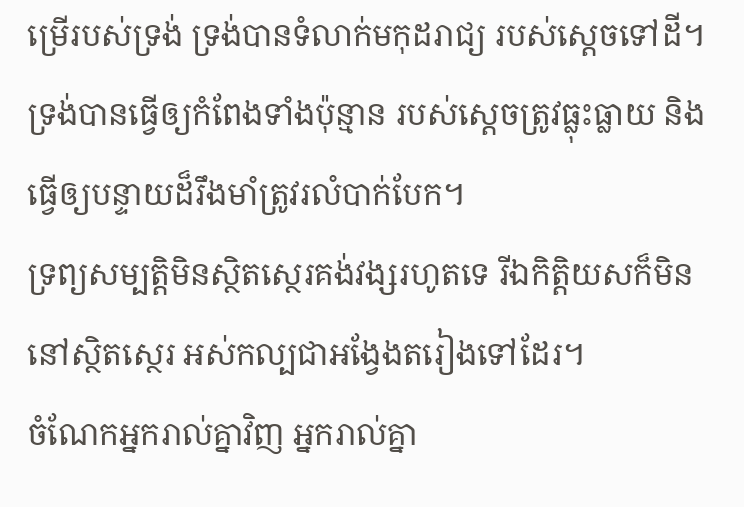ម្រើរបស់ទ្រង់ ទ្រង់បានទំលាក់មកុដរាជ្យ របស់ស្តេចទៅដី។
ទ្រង់បានធ្វើឲ្យកំពែងទាំងប៉ុន្មាន របស់ស្តេចត្រូវធ្លុះធ្លាយ និងធ្វើឲ្យបន្ទាយដ៏រឹងមាំត្រូវរលំបាក់បែក។
ទ្រព្យសម្បត្តិមិនស្ថិតស្ថេរគង់វង្សរហូតទេ រីឯកិត្តិយសក៏មិននៅស្ថិតស្ថេរ អស់កល្បជាអង្វែងតរៀងទៅដែរ។
ចំណែកអ្នករាល់គ្នាវិញ អ្នករាល់គ្នា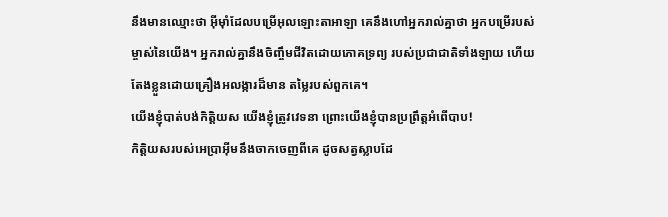នឹងមានឈ្មោះថា អ៊ីមុាំដែលបម្រើអុលឡោះតាអាឡា គេនឹងហៅអ្នករាល់គ្នាថា អ្នកបម្រើរបស់ម្ចាស់នៃយើង។ អ្នករាល់គ្នានឹងចិញ្ចឹមជីវិតដោយភោគទ្រព្យ របស់ប្រជាជាតិទាំងឡាយ ហើយតែងខ្លួនដោយគ្រឿងអលង្ការដ៏មាន តម្លៃរបស់ពួកគេ។
យើងខ្ញុំបាត់បង់កិត្តិយស យើងខ្ញុំត្រូវវេទនា ព្រោះយើងខ្ញុំបានប្រព្រឹត្តអំពើបាប!
កិត្តិយសរបស់អេប្រាអ៊ីមនឹងចាកចេញពីគេ ដូចសត្វស្លាបដែ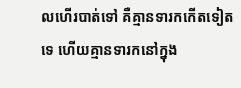លហើរបាត់ទៅ គឺគ្មានទារកកើតទៀតទេ ហើយគ្មានទារកនៅក្នុង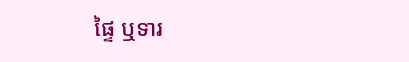ផ្ទៃ ឬទារ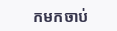កមកចាប់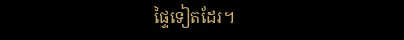ផ្ទៃទៀតដែរ។